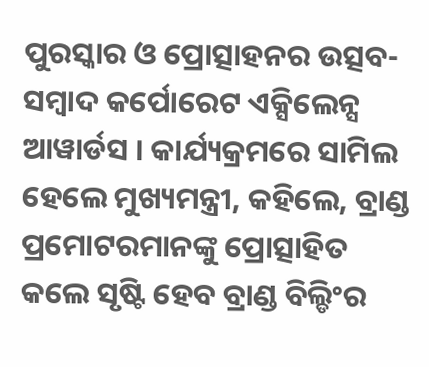ପୁରସ୍କାର ଓ ପ୍ରୋତ୍ସାହନର ଉତ୍ସବ-ସମ୍ବାଦ କର୍ପୋରେଟ ଏକ୍ସିଲେନ୍ସ ଆୱାର୍ଡସ । କାର୍ଯ୍ୟକ୍ରମରେ ସାମିଲ ହେଲେ ମୁଖ୍ୟମନ୍ତ୍ରୀ, କହିଲେ, ବ୍ରାଣ୍ଡ ପ୍ରମୋଟରମାନଙ୍କୁ ପ୍ରୋତ୍ସାହିତ କଲେ ସୃଷ୍ଟି ହେବ ବ୍ରାଣ୍ଡ ବିଲ୍ଡିଂର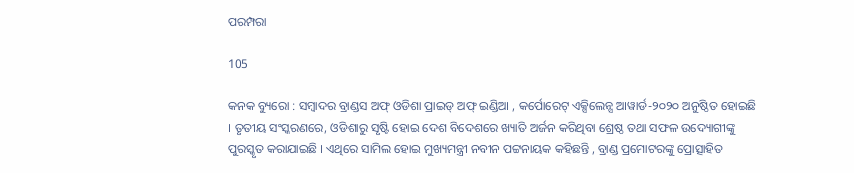ପରମ୍ପରା

105

କନକ ବ୍ୟୁରୋ : ସମ୍ବାଦର ବ୍ରାଣ୍ଡସ ଅଫ୍ ଓଡିଶା ପ୍ରାଇଡ୍ ଅଫ୍ ଇଣ୍ଡିଆ , କର୍ପୋରେଟ୍ ଏକ୍ସିଲେନ୍ସ ଆୱାର୍ଡ-୨୦୨୦ ଅନୁଷ୍ଠିତ ହୋଇଛି । ତୃତୀୟ ସଂସ୍କରଣରେ, ଓଡିଶାରୁ ସୃଷ୍ଟି ହୋଇ ଦେଶ ବିଦେଶରେ ଖ୍ୟାତି ଅର୍ଜନ କରିଥିବା ଶ୍ରେଷ୍ଠ ତଥା ସଫଳ ଉଦ୍ୟୋଗୀଙ୍କୁ ପୁରସ୍କୃତ କରାଯାଇଛି । ଏଥିରେ ସାମିଲ ହୋଇ ମୁଖ୍ୟମନ୍ତ୍ରୀ ନବୀନ ପଟ୍ଟନାୟକ କହିଛନ୍ତି , ବ୍ରାଣ୍ଡ ପ୍ରମୋଟରଙ୍କୁ ପ୍ରୋତ୍ସାହିତ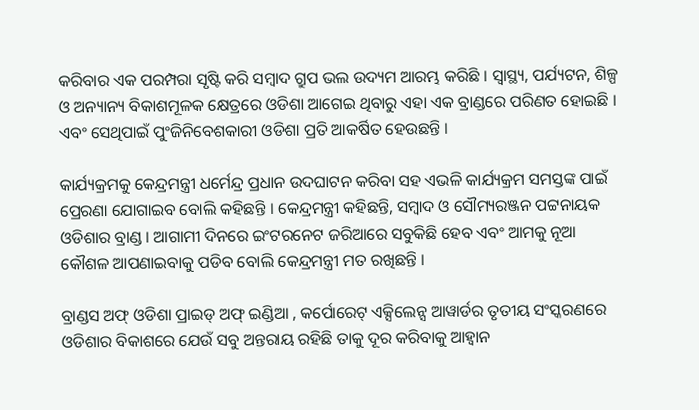କରିବାର ଏକ ପରମ୍ପରା ସୃଷ୍ଟି କରି ସମ୍ୱାଦ ଗ୍ରୁପ ଭଲ ଉଦ୍ୟମ ଆରମ୍ଭ କରିଛି । ସ୍ୱାସ୍ଥ୍ୟ, ପର୍ଯ୍ୟଟନ, ଶିଳ୍ପ ଓ ଅନ୍ୟାନ୍ୟ ବିକାଶମୂଳକ କ୍ଷେତ୍ରରେ ଓଡିଶା ଆଗେଇ ଥିବାରୁ ଏହା ଏକ ବ୍ରାଣ୍ଡରେ ପରିଣତ ହୋଇଛି । ଏବଂ ସେଥିପାଇଁ ପୁଂଜିନିବେଶକାରୀ ଓଡିଶା ପ୍ରତି ଆକର୍ଷିତ ହେଉଛନ୍ତି ।

କାର୍ଯ୍ୟକ୍ରମକୁ କେନ୍ଦ୍ରମନ୍ତ୍ରୀ ଧର୍ମେନ୍ଦ୍ର ପ୍ରଧାନ ଉଦଘାଟନ କରିବା ସହ ଏଭଳି କାର୍ଯ୍ୟକ୍ରମ ସମସ୍ତଙ୍କ ପାଇଁ ପ୍ରେରଣା ଯୋଗାଇବ ବୋଲି କହିଛନ୍ତି । କେନ୍ଦ୍ରମନ୍ତ୍ରୀ କହିଛନ୍ତି, ସମ୍ବାଦ ଓ ସୌମ୍ୟରଞ୍ଜନ ପଟ୍ଟନାୟକ ଓଡିଶାର ବ୍ରାଣ୍ଡ । ଆଗାମୀ ଦିନରେ ଇଂଟରନେଟ ଜରିଆରେ ସବୁକିଛି ହେବ ଏବଂ ଆମକୁ ନୂଆ କୌଶଳ ଆପଣାଇବାକୁ ପଡିବ ବୋଲି କେନ୍ଦ୍ରମନ୍ତ୍ରୀ ମତ ରଖିଛନ୍ତି ।

ବ୍ରାଣ୍ଡସ ଅଫ୍ ଓଡିଶା ପ୍ରାଇଡ୍ ଅଫ୍ ଇଣ୍ଡିଆ , କର୍ପୋରେଟ୍ ଏକ୍ସିଲେନ୍ସ ଆୱାର୍ଡର ତୃତୀୟ ସଂସ୍କରଣରେ ଓଡିଶାର ବିକାଶରେ ଯେଉଁ ସବୁ ଅନ୍ତରାୟ ରହିଛି ତାକୁ ଦୂର କରିବାକୁ ଆହ୍ୱାନ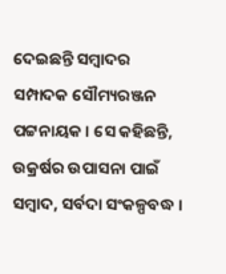ଦେଇଛନ୍ତି ସମ୍ବାଦର ସମ୍ପାଦକ ସୌମ୍ୟରଞ୍ଜନ ପଟ୍ଟନାୟକ । ସେ କହିଛନ୍ତି, ଉକ୍ରର୍ଷର ଉପାସନା ପାଇଁ ସମ୍ବାଦ, ସର୍ବଦା ସଂକଳ୍ପବଦ୍ଧ ।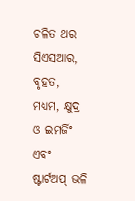ଚଳିତ ଥର ସିଏସଆର, ବୃହତ, ମଧ୍ୟମ, କ୍ଷୁଦ୍ର ଓ ଇମର୍ଜିଂ ଏବଂ ଷ୍ଟାର୍ଟଅପ୍ ଭଳି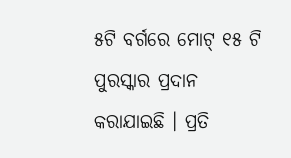୫ଟି ବର୍ଗରେ ମୋଟ୍ ୧୫ ଟି ପୁରସ୍କାର ପ୍ରଦାନ କରାଯାଇଛି । ପ୍ରତି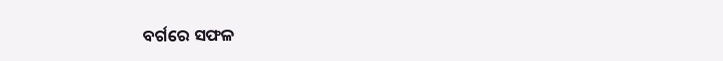ବର୍ଗରେ ସଫଳ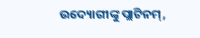ଉଦ୍ୟୋଗୀଙ୍କୁ ପ୍ଲାଟିନମ୍,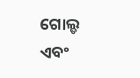ଗୋଲ୍ଡ ଏବଂ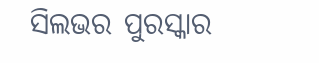ସିଲଭର ପୁରସ୍କାର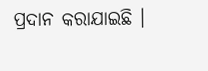ପ୍ରଦାନ କରାଯାଇଛି ।